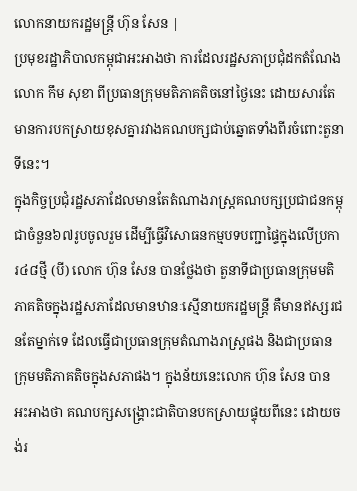លោកនាយករដ្ឋមន្រ្តី ហ៊ុន សែន |
ប្រមុខរដ្ឋាភិបាលកម្ពុជាអះអាងថា ការដែលរដ្ឋសភាប្រជុំដកតំណែងលោក កឹម សុខា ពីប្រធានក្រុមមតិភាគតិចនៅថ្ងៃនេះ ដោយសារតែមានការបកស្រាយខុសគ្នារវាងគណបក្សជាប់ឆ្នោតទាំងពីរចំពោះតួនាទីនេះ។
ក្នុងកិច្ចប្រជុំរដ្ឋសភាដែលមានតែតំណាងរាស្ត្រគណបក្សប្រជាជនកម្ពុជាចំនួន៦៧រូបចូលរួម ដើម្បីធ្វើវិសោធនកម្មបទបញ្ជាផ្ទៃក្នុងលើប្រការ៤៨ថ្មី (បី) លោក ហ៊ុន សែន បានថ្លែងថា តួនាទីជាប្រធានក្រុមមតិភាគតិចក្នុងរដ្ឋសភាដែលមានឋានៈស្មើនាយករដ្ឋមន្រ្តី គឺមានឥស្សរជនតែម្នាក់ទេ ដែលធ្វើជាប្រធានក្រុមតំណាងរាស្ត្រផង និងជាប្រធានក្រុមមតិភាគតិចក្នុងសភាផង។ ក្នុងន័យនេះលោក ហ៊ុន សែន បានអះអាងថា គណបក្សសង្រ្គោះជាតិបានបកស្រាយផ្ទុយពីនេះ ដោយចង់រ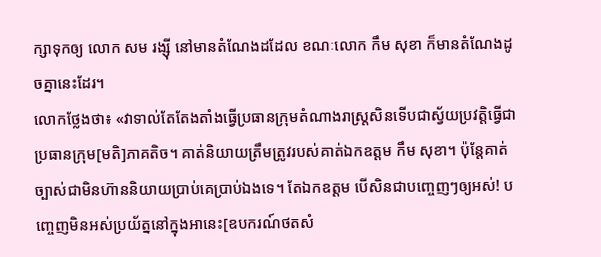ក្សាទុកឲ្យ លោក សម រង្ស៊ី នៅមានតំណែងដដែល ខណៈលោក កឹម សុខា ក៏មានតំណែងដូចគ្នានេះដែរ។
លោកថ្លែងថា៖ «វាទាល់តែតែងតាំងធ្វើប្រធានក្រុមតំណាងរាស្ត្រសិនទើបជាស្វ័យប្រវត្តិធ្វើជាប្រធានក្រុម[មតិ]ភាគតិច។ គាត់និយាយត្រឹមត្រូវរបស់គាត់ឯកឧត្តម កឹម សុខា។ ប៉ុន្តែគាត់ច្បាស់ជាមិនហ៊ាននិយាយប្រាប់គេប្រាប់ឯងទេ។ តែឯកឧត្តម បើសិនជាបញ្ចេញៗឲ្យអស់! បញ្ចេញមិនអស់ប្រយ័ត្ននៅក្នុងអានេះ[ឧបករណ៍ថតសំ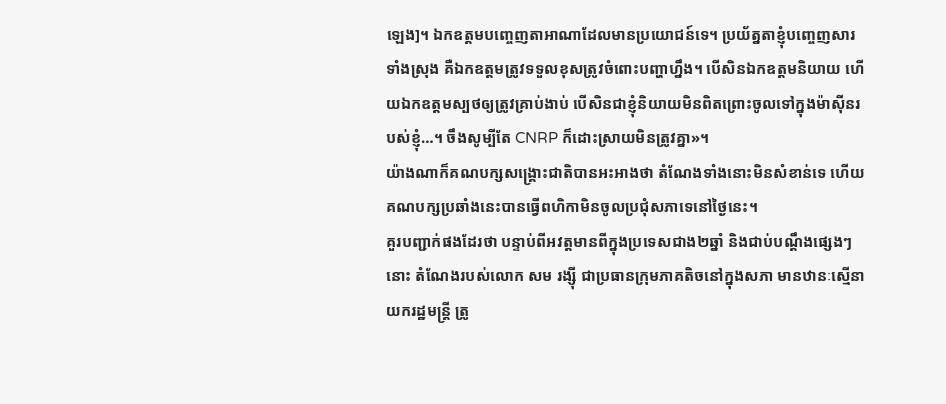ឡេង]។ ឯកឧត្តមបញ្ចេញតាអាណាដែលមានប្រយោជន៍ទេ។ ប្រយ័ត្នតាខ្ញុំបញ្ចេញសារទាំងស្រុង គឺឯកឧត្តមត្រូវទទួលខុសត្រូវចំពោះបញ្ហាហ្នឹង។ បើសិនឯកឧត្តមនិយាយ ហើយឯកឧត្តមស្បថឲ្យត្រូវគ្រាប់ងាប់ បើសិនជាខ្ញុំនិយាយមិនពិតព្រោះចូលទៅក្នុងម៉ាស៊ីនរបស់ខ្ញុំ…។ ចឹងសូម្បីតែ CNRP ក៏ដោះស្រាយមិនត្រូវគ្នា»។
យ៉ាងណាក៏គណបក្សសង្រ្គោះជាតិបានអះអាងថា តំណែងទាំងនោះមិនសំខាន់ទេ ហើយគណបក្សប្រឆាំងនេះបានធ្វើពហិកាមិនចូលប្រជុំសភាទេនៅថ្ងៃនេះ។
គួរបញ្ជាក់ផងដែរថា បន្ទាប់ពីអវត្តមានពីក្នុងប្រទេសជាង២ឆ្នាំ និងជាប់បណ្តឹងផ្សេងៗនោះ តំណែងរបស់លោក សម រង្ស៊ី ជាប្រធានក្រុមភាគតិចនៅក្នុងសភា មានឋានៈស្មើនាយករដ្ឋមន្ត្រី ត្រូ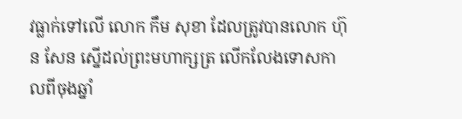វធ្លាក់ទៅលើ លោក កឹម សុខា ដែលត្រូវបានលោក ហ៊ុន សែន ស្នើដល់ព្រះមហាក្សត្រ លើកលែងទោសកាលពីចុងឆ្នាំ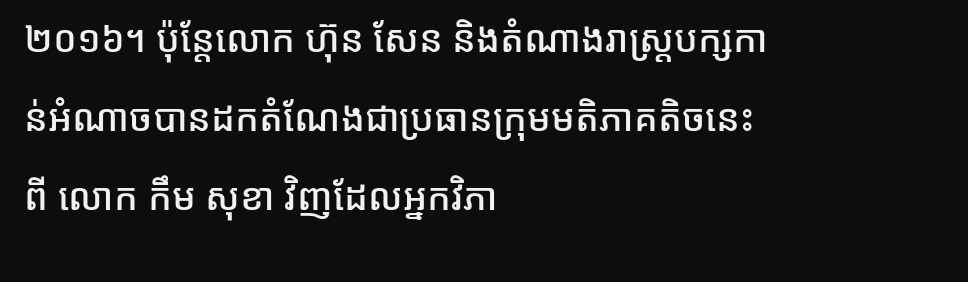២០១៦។ ប៉ុន្តែលោក ហ៊ុន សែន និងតំណាងរាស្ត្របក្សកាន់អំណាចបានដកតំណែងជាប្រធានក្រុមមតិភាគតិចនេះពី លោក កឹម សុខា វិញដែលអ្នកវិភា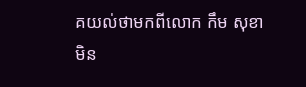គយល់ថាមកពីលោក កឹម សុខា មិន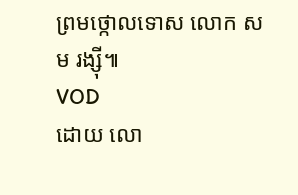ព្រមថ្កោលទោស លោក សម រង្ស៊ី៕
VOD
ដោយ លោ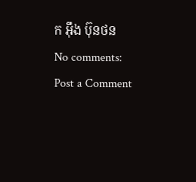ក អុឹង ប៊ុនថន
No comments:
Post a Comment